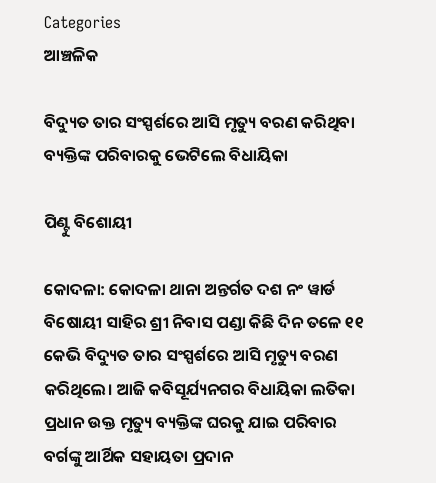Categories
ଆଞ୍ଚଳିକ

ବିଦ୍ୟୁତ ତାର ସଂସ୍ପର୍ଶରେ ଆସି ମୃତ୍ୟୁ ବରଣ କରିଥିବା ବ୍ୟକ୍ତିଙ୍କ ପରିବାରକୁ ଭେଟିଲେ ବିଧାୟିକା

ପିଣ୍ଟୁ ବିଶୋୟୀ

କୋଦଳା: କୋଦଳା ଥାନା ଅନ୍ତର୍ଗତ ଦଶ ନଂ ୱାର୍ଡ ବିଷୋୟୀ ସାହିର ଶ୍ରୀ ନିବାସ ପଣ୍ଡା କିଛି ଦିନ ତଳେ ୧୧ କେଭି ବିଦ୍ୟୁତ ତାର ସଂସ୍ପର୍ଶରେ ଆସି ମୃତ୍ୟୁ ବରଣ କରିଥିଲେ। ଆଜି କବିସୂର୍ଯ୍ୟନଗର ବିଧାୟିକା ଲତିକା ପ୍ରଧାନ ଉକ୍ତ ମୃତ୍ୟୁ ବ୍ୟକ୍ତିଙ୍କ ଘରକୁ ଯାଇ ପରିବାର ବର୍ଗଙ୍କୁ ଆର୍ଥିକ ସହାୟତା ପ୍ରଦାନ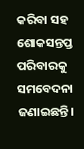କରିବା ସହ ଶୋକସନ୍ତପ୍ତ ପରିବାରକୁ ସମବେଦନା ଜଣାଇଛନ୍ତି।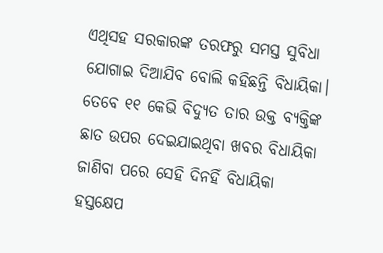ଏଥିସହ ସରକାରଙ୍କ ତରଫରୁ ସମସ୍ତ ସୁବିଧା ଯୋଗାଇ ଦିଆଯିବ ବୋଲି କହିଛନ୍ତି ବିଧାୟିକା। ତେବେ ୧୧ କେଭି ବିଦ୍ୟୁତ ତାର ଉକ୍ତ ବ୍ୟକ୍ତିଙ୍କ ଛାତ ଉପର ଦେଇଯାଇଥିବା ଖବର ବିଧାୟିକା ଜାଣିବା ପରେ ସେହି ଦିନହିଁ ବିଧାୟିକା ହସ୍ତକ୍ଷେପ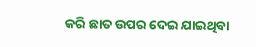କରି ଛାତ ଉପର ଦେଇ ଯାଇଥିବା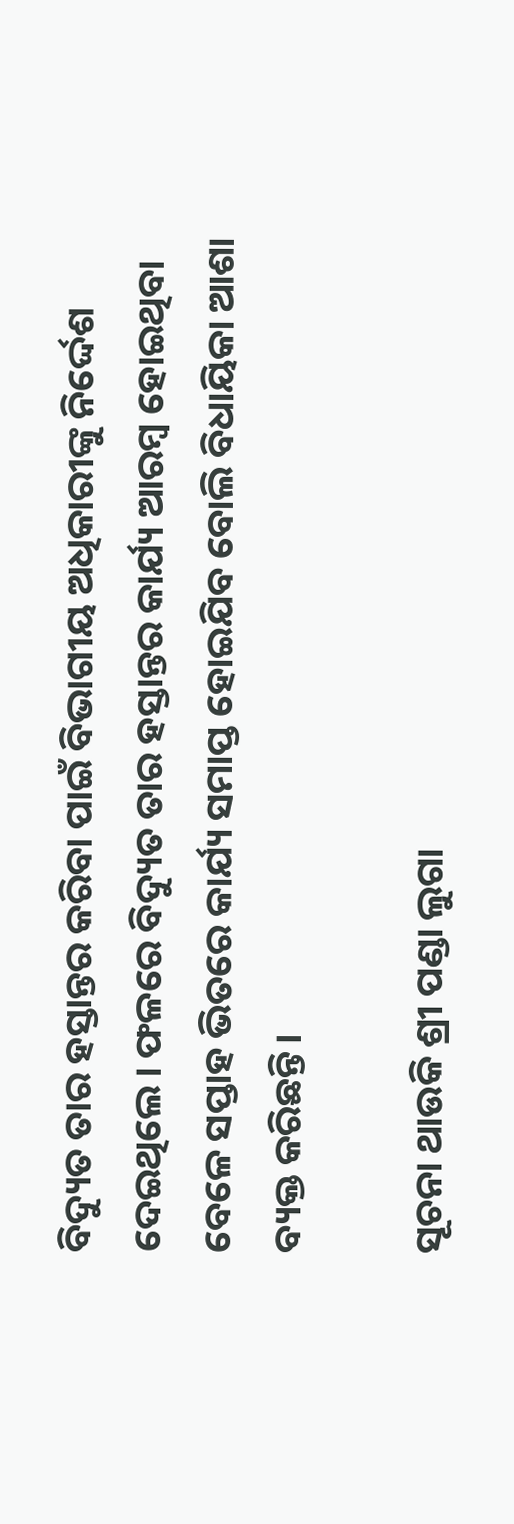ବିଦ୍ୟୁତ ତାର ହସ୍ତାନ୍ତର କରିବା ପାଇଁ ବିଭାଗୀୟ ଅଧିକାରୀଙ୍କୁ ନିର୍ଦ୍ଦେଶ ଦେଇଥିଲେ। ଫଳରେ ବିଦ୍ୟୁତ ତାର ହସ୍ତାନ୍ତର କାର୍ଯ୍ୟ ଆରମ୍ବ ହୋଇଥିବା ବେଳେ ସପ୍ତାହ ଭିତରେ କାର୍ଯ୍ୟ ସମାପ୍ତ ହୋଇଯିବ ବୋଲି ବିଧାୟିକା ଆଶା ବ୍ୟକ୍ତ କରିଛନ୍ତି।

ସୂଚନା ଥାଉକି ଶ୍ରୀ ପଣ୍ଡା ଲୁଗା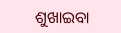ଶୁଖାଇବା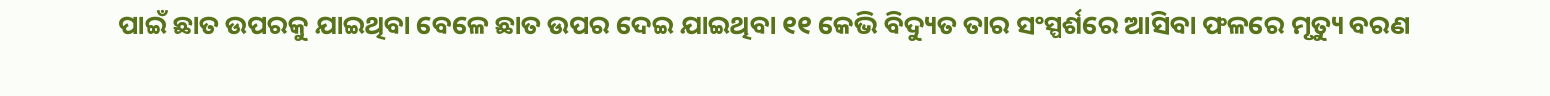ପାଇଁ ଛାତ ଉପରକୁ ଯାଇଥିବା ବେଳେ ଛାତ ଉପର ଦେଇ ଯାଇଥିବା ୧୧ କେଭି ବିଦ୍ୟୁତ ତାର ସଂସ୍ପର୍ଶରେ ଆସିବା ଫଳରେ ମୃତ୍ୟୁ ବରଣ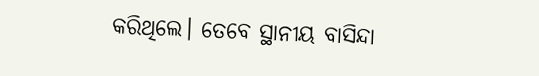କରିଥିଲେ। ତେବେ ସ୍ଥାନୀୟ ବାସିନ୍ଦା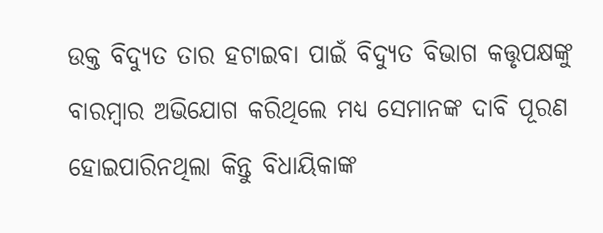ଉକ୍ତ ବିଦ୍ୟୁତ ତାର ହଟାଇବା ପାଇଁ ବିଦ୍ୟୁତ ବିଭାଗ କତ୍ତୃପକ୍ଷଙ୍କୁ ବାରମ୍ବାର ଅଭିଯୋଗ କରିଥିଲେ ମଧ୍ୟ ସେମାନଙ୍କ ଦାବି ପୂରଣ ହୋଇପାରିନଥିଲା କିନ୍ତୁ ବିଧାୟିକାଙ୍କ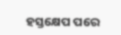ହସ୍ତକ୍ଷେପ ପରେ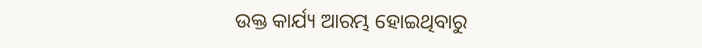ଉକ୍ତ କାର୍ଯ୍ୟ ଆରମ୍ଭ ହୋଇଥିବାରୁ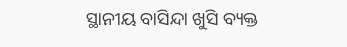ସ୍ଥାନୀୟ ବାସିନ୍ଦା ଖୁସି ବ୍ୟକ୍ତ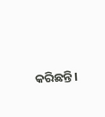କରିଛନ୍ତି।